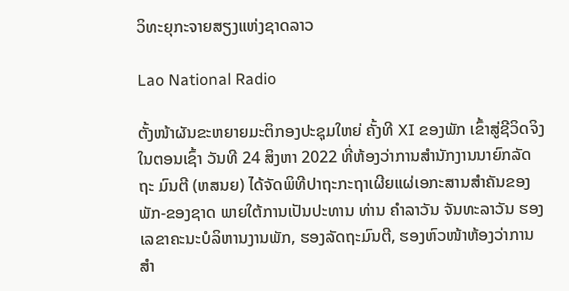ວິທະຍຸກະຈາຍສຽງແຫ່ງຊາດລາວ

Lao National Radio

ຕັ້ງໜ້າຜັນຂະຫຍາຍມະຕິກອງປະຊຸມໃຫຍ່ ຄັ້ງທີ XI ຂອງພັກ ເຂົ້າສູ່ຊີວິດຈິງ
ໃນຕອນເຊົ້າ ວັນທີ 24 ສິງຫາ 2022 ທີ່ຫ້ອງວ່າການສຳນັກງານນາຍົກລັດຖະ ມົນຕີ (ຫສນຍ) ໄດ້ຈັດພິທີປາຖະກະຖາເຜີຍແຜ່ເອກະສານສຳຄັນຂອງພັກ-ຂອງຊາດ ພາຍໃຕ້ການເປັນປະທານ ທ່ານ ຄຳລາວັນ ຈັນທະລາວັນ ຮອງເລຂາຄະນະບໍລິຫານງານພັກ, ຮອງລັດຖະມົນຕີ, ຮອງຫົວໜ້າຫ້ອງວ່າການສຳ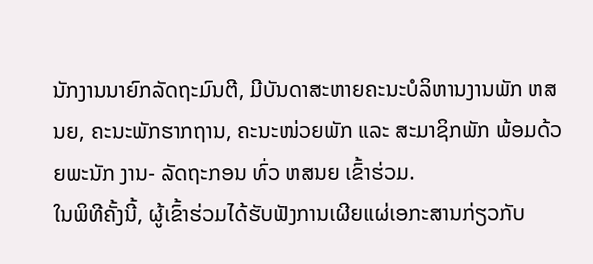ນັກງານນາຍົກລັດຖະມົນຕີ, ມີບັນດາສະຫາຍຄະນະບໍລິຫານງານພັກ ຫສນຍ, ຄະນະພັກຮາກຖານ, ຄະນະໜ່ວຍພັກ ແລະ ສະມາຊິກພັກ ພ້ອມດ້ວຍພະນັກ ງານ- ລັດຖະກອນ ທົ່ວ ຫສນຍ ເຂົ້າຮ່ວມ.
ໃນພິທີຄັ້ງນີ້, ຜູ້ເຂົ້າຮ່ວມໄດ້ຮັບຟັງການເຜີຍແຜ່ເອກະສານກ່ຽວກັບ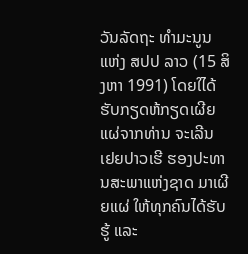ວັນລັດຖະ ທຳມະນູນ ແຫ່ງ ສປປ ລາວ (15 ສິງຫາ 1991) ໂດຍໃໄດ້ຮັບກຽດຫ້ກຽດເຜີຍແຜ່ຈາກທ່ານ ຈະເລີນ ເຢຍປາວເຮີ ຮອງປະທານສະພາແຫ່ງຊາດ ມາເຜີຍແຜ່ ໃຫ້ທຸກຄົນໄດ້ຮັບຮູ້ ແລະ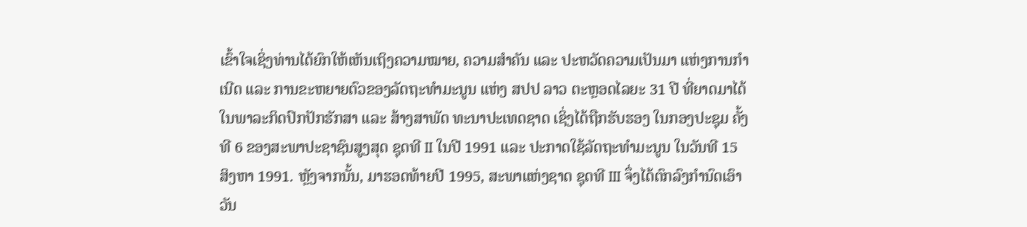ເຂົ້າໃຈເຊິ່ງທ່ານໄດ້ຍົກໃຫ້ເຫັນເຖິງຄວາມໝາຍ, ຄວາມສຳຄັນ ແລະ ປະຫວັດຄວາມເປັນມາ ແຫ່ງການກຳເນີດ ແລະ ການຂະຫຍາຍຕົວຂອງລັດຖະທຳມະນູນ ແຫ່ງ ສປປ ລາວ ຕະຫຼອດໄລຍະ 31 ປີ ທີ່ຍາດມາໄດ້ ໃນພາລະກິດປົກປັກຮັກສາ ແລະ ສ້າງສາພັດ ທະນາປະເທດຊາດ ເຊິ່ງໄດ້ຖືກຮັບຮອງ ໃນກອງປະຊຸມ ຄັ້ງທີ 6 ຂອງສະພາປະຊາຊົນສູງສຸດ ຊຸດທີ II ໃນປີ 1991 ແລະ ປະກາດໃຊ້ລັດຖະທຳມະນູນ ໃນວັນທີ 15 ສິງຫາ 1991. ຫຼັງຈາກນັ້ນ, ມາຮອດທ້າຍປີ 1995, ສະພາແຫ່ງຊາດ ຊຸດທີ III ຈຶ່ງໄດ້ຕົກລົງກຳນົດເອົາວັນ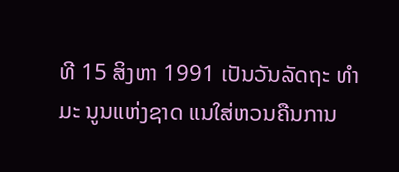ທີ 15 ສິງຫາ 1991 ເປັນວັນລັດຖະ ທຳມະ ນູນແຫ່ງຊາດ ແນໃສ່ຫວນຄືນການ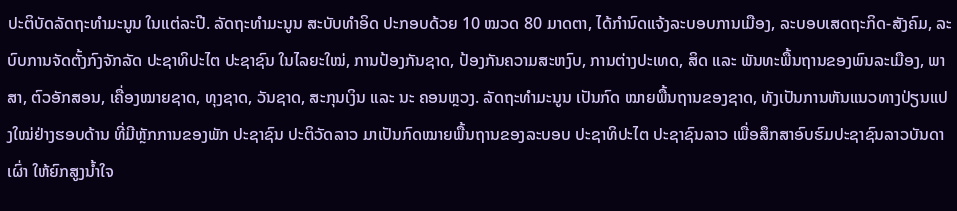ປະຕິບັດລັດຖະທຳມະນູນ ໃນແຕ່ລະປີ. ລັດຖະທຳມະນູນ ສະບັບທໍາອິດ ປະກອບດ້ວຍ 10 ໝວດ 80 ມາດຕາ, ໄດ້ກຳນົດແຈ້ງລະບອບການເມືອງ, ລະບອບເສດຖະກິດ-ສັງຄົມ, ລະບົບການຈັດຕັ້ງກົງຈັກລັດ ປະຊາທິປະໄຕ ປະຊາຊົນ ໃນໄລຍະໃໝ່, ການປ້ອງກັນຊາດ, ປ້ອງກັນຄວາມສະຫງົບ, ການຕ່າງປະເທດ, ສິດ ແລະ ພັນທະພື້ນຖານຂອງພົນລະເມືອງ, ພາສາ, ຕົວອັກສອນ, ເຄື່ອງໝາຍຊາດ, ທຸງຊາດ, ວັນຊາດ, ສະກຸນເງິນ ແລະ ນະ ຄອນຫຼວງ. ລັດຖະທຳມະນູນ ເປັນກົດ ໝາຍພື້ນຖານຂອງຊາດ, ທັງເປັນການຫັນແນວທາງປ່ຽນແປງໃໝ່ຢ່າງຮອບດ້ານ ທີ່ມີຫຼັກການຂອງພັກ ປະຊາຊົນ ປະຕິວັດລາວ ມາເປັນກົດໝາຍພື້ນຖານຂອງລະບອບ ປະຊາທິປະໄຕ ປະຊາຊົນລາວ ເພື່ອສຶກສາອົບຮົມປະຊາຊົນລາວບັນດາເຜົ່າ ໃຫ້ຍົກສູງນໍ້າໃຈ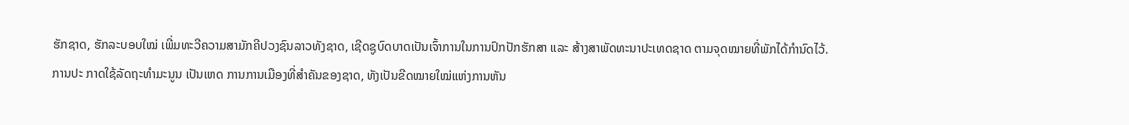ຮັກຊາດ, ຮັກລະບອບໃໝ່ ເພີ່ມທະວີຄວາມສາມັກຄີປວງຊົນລາວທັງຊາດ, ເຊີດຊູບົດບາດເປັນເຈົ້າການໃນການປົກປັກຮັກສາ ແລະ ສ້າງສາພັດທະນາປະເທດຊາດ ຕາມຈຸດໝາຍທີ່ພັກໄດ້ກໍານົດໄວ້. ການປະ ກາດໃຊ້ລັດຖະທຳມະນູນ ເປັນເຫດ ການການເມືອງທີ່ສຳຄັນຂອງຊາດ, ທັງເປັນຂີດໝາຍໃໝ່ແຫ່ງການຫັນ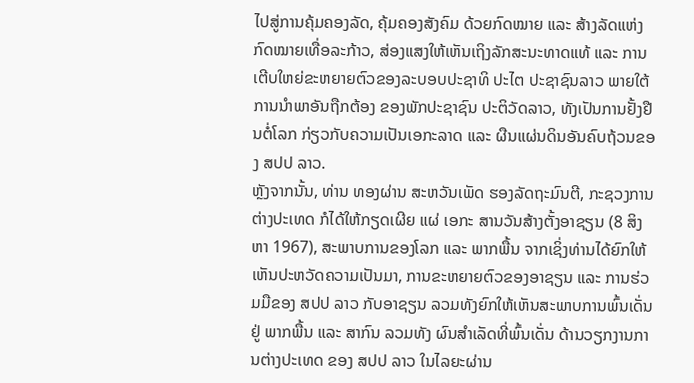ໄປສູ່ການຄຸ້ມຄອງລັດ, ຄຸ້ມຄອງສັງຄົມ ດ້ວຍກົດໝາຍ ແລະ ສ້າງລັດແຫ່ງກົດໝາຍເທື່ອລະກ້າວ, ສ່ອງແສງໃຫ້ເຫັນເຖິງລັກສະນະທາດແທ້ ແລະ ການເຕີບໃຫຍ່ຂະຫຍາຍຕົວຂອງລະບອບປະຊາທິ ປະໄຕ ປະຊາຊົນລາວ ພາຍໃຕ້ການນຳພາອັນຖືກຕ້ອງ ຂອງພັກປະຊາຊົນ ປະຕິວັດລາວ, ທັງເປັນການຢັ້ງຢືນຕໍ່ໂລກ ກ່ຽວກັບຄວາມເປັນເອກະລາດ ແລະ ຜືນແຜ່ນດິນອັນຄົບຖ້ວນຂອງ ສປປ ລາວ.
ຫຼັງຈາກນັ້ນ, ທ່ານ ທອງຜ່ານ ສະຫວັນເພັດ ຮອງລັດຖະມົນຕີ, ກະຊວງການຕ່າງປະເທດ ກໍໄດ້ໃຫ້ກຽດເຜີຍ ແຜ່ ເອກະ ສານວັນສ້າງຕັ້ງອາຊຽນ (8 ສິງຫາ 1967), ສະພາບການຂອງໂລກ ແລະ ພາກພື້ນ ຈາກເຊິ່ງທ່ານໄດ້ຍົກໃຫ້ເຫັນປະຫວັດຄວາມເປັນມາ, ການຂະຫຍາຍຕົວຂອງອາຊຽນ ແລະ ການຮ່ວມມືຂອງ ສປປ ລາວ ກັບອາຊຽນ ລວມທັງຍົກໃຫ້ເຫັນສະພາບການພົ້ນເດັ່ນຢູ່ ພາກພື້ນ ແລະ ສາກົນ ລວມທັງ ຜົນສຳເລັດທີ່ພົ້ນເດັ່ນ ດ້ານວຽກງານການຕ່າງປະເທດ ຂອງ ສປປ ລາວ ໃນໄລຍະຜ່ານ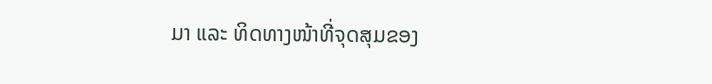ມາ ແລະ ທິດທາງໜ້າທີ່ຈຸດສຸມຂອງ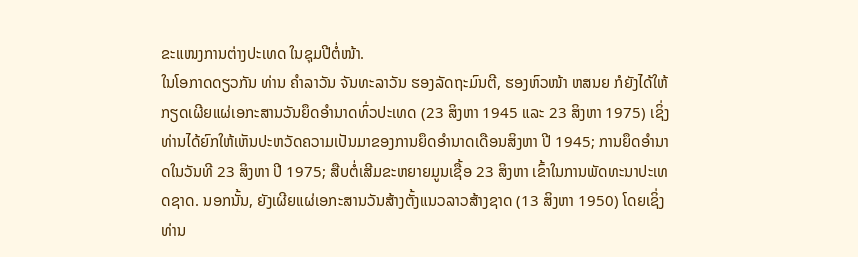ຂະແໜງການຕ່າງປະເທດ ໃນຊຸມປີຕໍ່ໜ້າ.
ໃນໂອກາດດຽວກັນ ທ່ານ ຄຳລາວັນ ຈັນທະລາວັນ ຮອງລັດຖະມົນຕີ, ຮອງຫົວໜ້າ ຫສນຍ ກໍຍັງໄດ້ໃຫ້ກຽດເຜີຍແຜ່ເອກະສານວັນຍຶດອຳນາດທົ່ວປະເທດ (23 ສິງຫາ 1945 ແລະ 23 ສິງຫາ 1975) ເຊິ່ງທ່ານໄດ້ຍົກໃຫ້ເຫັນປະຫວັດຄວາມເປັນມາຂອງການຍຶດອຳນາດເດືອນສິງຫາ ປີ 1945; ການຍຶດອຳນາດໃນວັນທີ 23 ສິງຫາ ປີ 1975; ສືບຕໍ່ເສີມຂະຫຍາຍມູນເຊື້ອ 23 ສິງຫາ ເຂົ້າໃນການພັດທະນາປະເທດຊາດ. ນອກນັ້ນ, ຍັງເຜີຍແຜ່ເອກະສານວັນສ້າງຕັ້ງແນວລາວສ້າງຊາດ (13 ສິງຫາ 1950) ໂດຍເຊິ່ງທ່ານ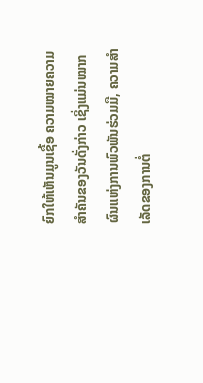ຍົກໃຫ້ເຫັນມູນເຊື້ອ ຄວາມໝາຍຄວາມສຳຄັນຂອງວັນດັ່ງກ່າວ ເຊິ່ງແມ່ນໝາກຜົນແຫ່ງການພົວພັນຮ່ວມມື, ຄວາມສໍາເລັດຂອງການຕໍ່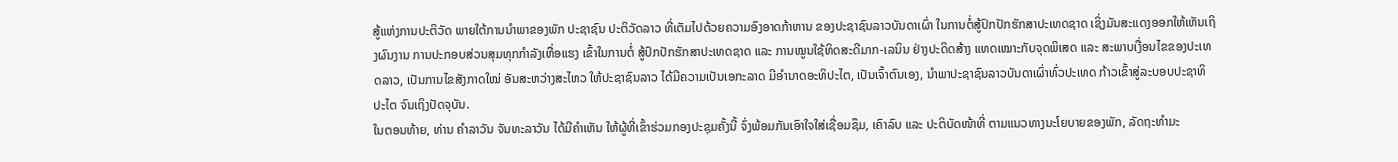ສູ້ແຫ່ງການປະຕິວັດ ພາຍໃຕ້ການນຳພາຂອງພັກ ປະຊາຊົນ ປະຕິວັດລາວ ທີ່ເຕັມໄປດ້ວຍຄວາມອົງອາດກ້າຫານ ຂອງປະຊາຊົນລາວບັນດາເຜົ່າ ໃນການຕໍ່ສູ້ປົກປັກຮັກສາປະເທດຊາດ ເຊິ່ງມັນສະແດງອອກໃຫ້ເຫັນເຖິງຜົນງານ ການປະກອບສ່ວນສຸມທຸກກຳລັງເຫື່ອແຮງ ເຂົ້າໃນການຕໍ່ ສູ້ປົກປັກຮັກສາປະເທດຊາດ ແລະ ການໝູນໃຊ້ທິດສະດີມາກ-ເລນິນ ຢ່າງປະດິດສ້າງ ແທດເໝາະກັບຈຸດພິເສດ ແລະ ສະພາບເງື່ອນໄຂຂອງປະເທດລາວ, ເປັນການໄຂສັງກາດໃໝ່ ອັນສະຫວ່າງສະໄຫວ ໃຫ້ປະຊາຊົນລາວ ໄດ້ມີຄວາມເປັນເອກະລາດ ມີອຳນາດອະທິປະໄຕ, ເປັນເຈົ້າຕົນເອງ, ນຳພາປະຊາຊົນລາວບັນດາເຜົ່າທົ່ວປະເທດ ກ້າວເຂົ້າສູ່ລະບອບປະຊາທິປະໄຕ ຈົນເຖິງປັດຈຸບັນ.
ໃນຕອນທ້າຍ, ທ່ານ ຄຳລາວັນ ຈັນທະລາວັນ ໄດ້ມີຄຳເຫັນ ໃຫ້ຜູ້ທີ່ເຂົ້າຮ່ວມກອງປະຊຸມຄັ້ງນີ້ ຈົ່ງພ້ອມກັນເອົາໃຈໃສ່ເຊື່ອມຊຶມ, ເຄົາລົບ ແລະ ປະຕິບັດໜ້າທີ່ ຕາມແນວທາງນະໂຍບາຍຂອງພັກ, ລັດຖະທໍາມະ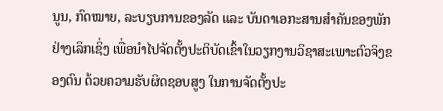ນູນ, ກົດໝາຍ, ລະບຽບການຂອງລັດ ແລະ ບັນດາເອກະສານສຳຄັນຂອງພັກ ຢ່າງເລິກເຊິ່ງ ເພື່ອນໍາໄປຈັດຕັ້ງປະຕິບັດເຂົ້າໃນວຽກງານວິຊາສະເພາະຕົວຈິງຂອງຕົນ ດ້ວຍຄວາມຮັບຜິດຊອບສູງ ໃນການຈັດຕັ້ງປະ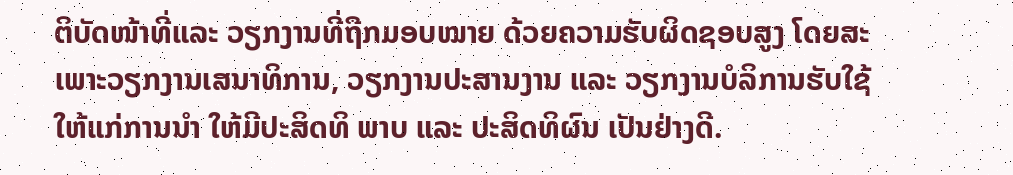ຕິບັດໜ້າທີ່ແລະ ວຽກງານທີ່ຖືກມອບໝາຍ ດ້ວຍຄວາມຮັບຜິດຊອບສູງ ໂດຍສະເພາະວຽກງານເສນາທິການ, ວຽກງານປະສານງານ ແລະ ວຽກງານບໍລິການຮັບໃຊ້ ໃຫ້ແກ່ການນຳ ໃຫ້ມີປະສິດທິ ພາບ ແລະ ປະສິດທິຜົນ ເປັນຢ່າງດີ.